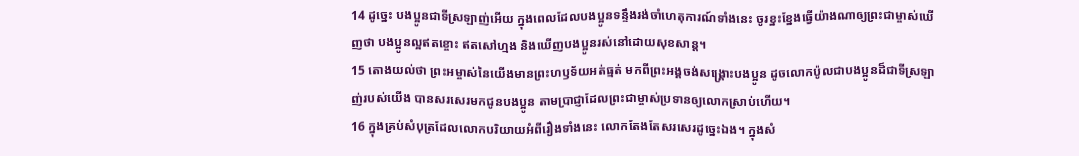14 ដូច្នេះ បងប្អូនជាទីស្រឡាញ់អើយ ក្នុងពេលដែលបងប្អូនទន្ទឹងរង់ចាំហេតុការណ៍ទាំងនេះ ចូរខ្នះខ្នែងធ្វើយ៉ាងណាឲ្យព្រះជាម្ចាស់ឃើញថា បងប្អូនល្អឥតខ្ចោះ ឥតសៅហ្មង និងឃើញបងប្អូនរស់នៅដោយសុខសាន្ត។
15 តោងយល់ថា ព្រះអម្ចាស់នៃយើងមានព្រះហឫទ័យអត់ធ្មត់ មកពីព្រះអង្គចង់សង្គ្រោះបងប្អូន ដូចលោកប៉ូលជាបងប្អូនដ៏ជាទីស្រឡាញ់របស់យើង បានសរសេរមកជូនបងប្អូន តាមប្រាជ្ញាដែលព្រះជាម្ចាស់ប្រទានឲ្យលោកស្រាប់ហើយ។
16 ក្នុងគ្រប់សំបុត្រដែលលោកបរិយាយអំពីរឿងទាំងនេះ លោកតែងតែសរសេរដូច្នេះឯង។ ក្នុងសំ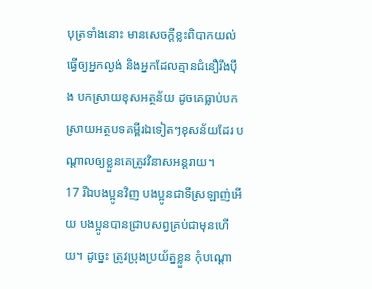បុត្រទាំងនោះ មានសេចក្ដីខ្លះពិបាកយល់ ធ្វើឲ្យអ្នកល្ងង់ និងអ្នកដែលគ្មានជំនឿរឹងប៉ឹង បកស្រាយខុសអត្ថន័យ ដូចគេធ្លាប់បកស្រាយអត្ថបទគម្ពីរឯទៀតៗខុសន័យដែរ បណ្ដាលឲ្យខ្លួនគេត្រូវវិនាសអន្តរាយ។
17 រីឯបងប្អូនវិញ បងប្អូនជាទីស្រឡាញ់អើយ បងប្អូនបានជ្រាបសព្វគ្រប់ជាមុនហើយ។ ដូច្នេះ ត្រូវប្រុងប្រយ័ត្នខ្លួន កុំបណ្ដោ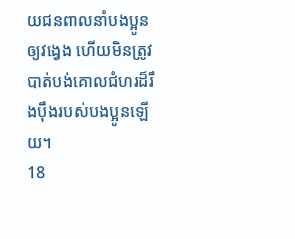យជនពាលនាំបងប្អូនឲ្យវង្វេង ហើយមិនត្រូវបាត់បង់គោលជំហរដ៏រឹងប៉ឹងរបស់បងប្អូនឡើយ។
18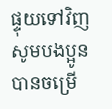ផ្ទុយទៅវិញ សូមបងប្អូនបានចម្រើ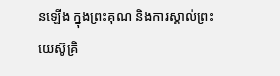នឡើង ក្នុងព្រះគុណ និងការស្គាល់ព្រះយេស៊ូគ្រិ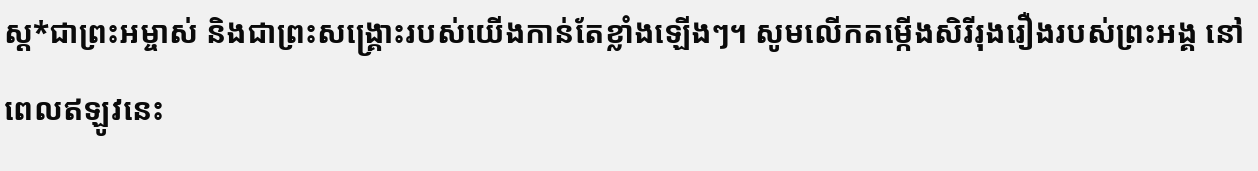ស្ដ*ជាព្រះអម្ចាស់ និងជាព្រះសង្គ្រោះរបស់យើងកាន់តែខ្លាំងឡើងៗ។ សូមលើកតម្កើងសិរីរុងរឿងរបស់ព្រះអង្គ នៅពេលឥឡូវនេះ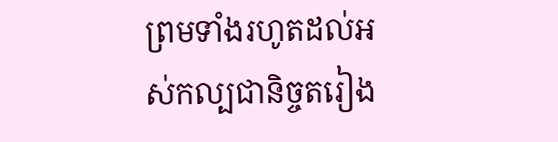ព្រមទាំងរហូតដល់អស់កល្បជានិច្ចតរៀង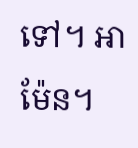ទៅ។ អាម៉ែន។